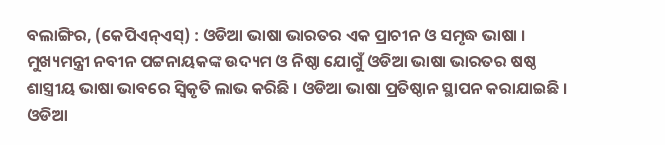ବଲାଙ୍ଗିର, (କେପିଏନ୍ଏସ୍) : ଓଡିଆ ଭାଷା ଭାରତର ଏକ ପ୍ରାଚୀନ ଓ ସମୃଦ୍ଧ ଭାଷା । ମୁଖ୍ୟମନ୍ତ୍ରୀ ନବୀନ ପଟ୍ଟନାୟକଙ୍କ ଉଦ୍ୟମ ଓ ନିଷ୍ଠା ଯୋଗୁଁ ଓଡିଆ ଭାଷା ଭାରତର ଷଷ୍ଠ ଶାସ୍ତ୍ରୀୟ ଭାଷା ଭାବରେ ସ୍ୱିକୃତି ଲାଭ କରିଛି । ଓଡିଆ ଭାଷା ପ୍ରତିଷ୍ଠାନ ସ୍ଥାପନ କରାଯାଇଛି । ଓଡିଆ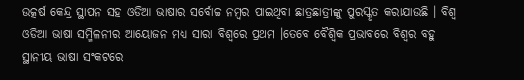ଉତ୍କର୍ଷ କେନ୍ଦ୍ର ସ୍ଥାପନ ସହ ଓଡିଆ ଭାଷାର ସର୍ବୋଚ୍ଚ ନମ୍ବର ପାଇଥିବା ଛାତ୍ରଛାତ୍ରୀଙ୍କୁ ପୁରସ୍କୃତ କରାଯାଉଛି । ବିଶ୍ୱ ଓଡିଆ ଭାଷା ସମ୍ମିଳନୀର ଆୟୋଜନ ମଧ୍ୟ ସାରା ବିଶ୍ୱରେ ପ୍ରଥମ ।ତେବେ ବୈଶ୍ୱିକ ପ୍ରଭାବରେ ବିଶ୍ୱର ବହୁ ସ୍ଥାନୀୟ ଭାଷା ସଂକଟରେ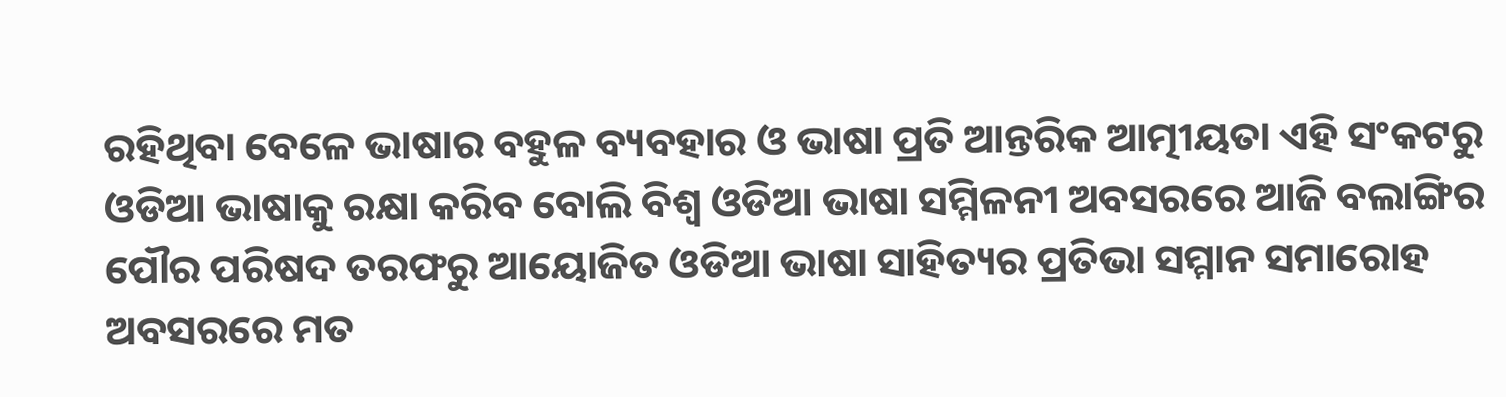ରହିଥିବା ବେଳେ ଭାଷାର ବହୁଳ ବ୍ୟବହାର ଓ ଭାଷା ପ୍ରତି ଆନ୍ତରିକ ଆତ୍ମୀୟତା ଏହି ସଂକଟରୁ ଓଡିଆ ଭାଷାକୁ ରକ୍ଷା କରିବ ବୋଲି ବିଶ୍ୱ ଓଡିଆ ଭାଷା ସମ୍ମିଳନୀ ଅବସରରେ ଆଜି ବଲାଙ୍ଗିର ପୌର ପରିଷଦ ତରଫରୁ ଆୟୋଜିତ ଓଡିଆ ଭାଷା ସାହିତ୍ୟର ପ୍ରତିଭା ସମ୍ମାନ ସମାରୋହ ଅବସରରେ ମତ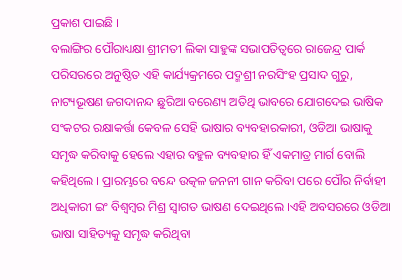ପ୍ରକାଶ ପାଇଛି ।
ବଲାଙ୍ଗିର ପୌରାଧ୍ୟକ୍ଷା ଶ୍ରୀମତୀ ଲିକା ସାହୁଙ୍କ ସଭାପତିତ୍ୱରେ ରାଜେନ୍ଦ୍ର ପାର୍କ ପରିସରରେ ଅନୁଷ୍ଠିତ ଏହି କାର୍ଯ୍ୟକ୍ରମରେ ପଦ୍ମଶ୍ରୀ ନରସିଂହ ପ୍ରସାଦ ଗୁରୁ, ନାଟ୍ୟଭୂଷଣ ଜଗଦାନନ୍ଦ ଛୁରିଆ ବରେଣ୍ୟ ଅତିଥି ଭାବରେ ଯୋଗଦେଇ ଭାଷିକ ସଂକଟର ରକ୍ଷାକର୍ତ୍ତା କେବଳ ସେହି ଭାଷାର ବ୍ୟବହାରକାରୀ, ଓଡିଆ ଭାଷାକୁ ସମୃଦ୍ଧ କରିବାକୁ ହେଲେ ଏହାର ବହୁଳ ବ୍ୟବହାର ହିଁ ଏକମାତ୍ର ମାର୍ଗ ବୋଲି କହିଥିଲେ । ପ୍ରାରମ୍ଭରେ ବନ୍ଦେ ଉତ୍କଳ ଜନନୀ ଗାନ କରିବା ପରେ ପୌର ନିର୍ବାହୀ ଅଧିକାରୀ ଇଂ ବିଶ୍ୱମ୍ବର ମିଶ୍ର ସ୍ୱାଗତ ଭାଷଣ ଦେଇଥିଲେ ।ଏହି ଅବସରରେ ଓଡିଆ ଭାଷା ସାହିତ୍ୟକୁ ସମୃଦ୍ଧ କରିଥିବା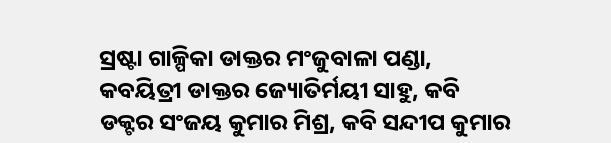ସ୍ରଷ୍ଟା ଗାଳ୍ପିକା ଡାକ୍ତର ମଂଜୁବାଳା ପଣ୍ଡା, କବୟିତ୍ରୀ ଡାକ୍ତର ଜ୍ୟୋତିର୍ମୟୀ ସାହୁ, କବି ଡକ୍ଟର ସଂଜୟ କୁମାର ମିଶ୍ର, କବି ସନ୍ଦୀପ କୁମାର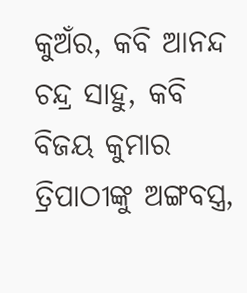କୁଅଁର, କବି ଆନନ୍ଦ ଚନ୍ଦ୍ର ସାହୁ, କବି ବିଜୟ କୁମାର ତ୍ରିପାଠୀଙ୍କୁ ଅଙ୍ଗବସ୍ତ୍ର,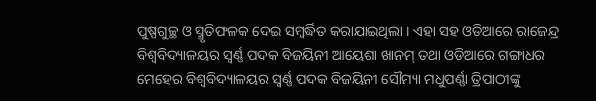ପୁଷ୍ପଗୁଚ୍ଛ ଓ ସ୍ମୃତିଫଳକ ଦେଇ ସମ୍ବର୍ଦ୍ଧିତ କରାଯାଇଥିଲା । ଏହା ସହ ଓଡିଆରେ ରାଜେନ୍ଦ୍ର ବିଶ୍ୱବିଦ୍ୟାଳୟର ସ୍ୱର୍ଣ୍ଣ ପଦକ ବିଜୟିନୀ ଆୟେଶା ଖାନମ୍ ତଥା ଓଡିଆରେ ଗଙ୍ଗାଧର ମେହେର ବିଶ୍ୱବିଦ୍ୟାଳୟର ସ୍ବର୍ଣ୍ଣ ପଦକ ବିଜୟିନୀ ସୌମ୍ୟା ମଧୁପର୍ଣ୍ଣା ତ୍ରିପାଠୀଙ୍କୁ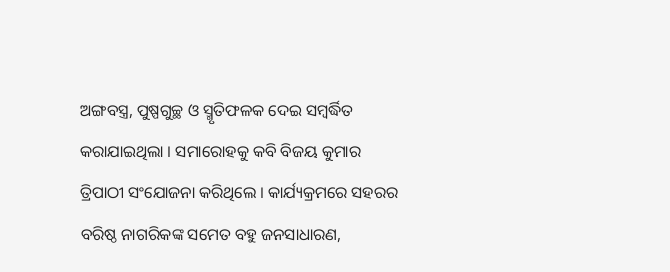ଅଙ୍ଗବସ୍ତ୍ର, ପୁଷ୍ପଗୁଚ୍ଛ ଓ ସ୍ମୃତିଫଳକ ଦେଇ ସମ୍ବର୍ଦ୍ଧିତ କରାଯାଇଥିଲା । ସମାରୋହକୁ କବି ବିଜୟ କୁମାର ତ୍ରିପାଠୀ ସଂଯୋଜନା କରିଥିଲେ । କାର୍ଯ୍ୟକ୍ରମରେ ସହରର ବରିଷ୍ଠ ନାଗରିକଙ୍କ ସମେତ ବହୁ ଜନସାଧାରଣ,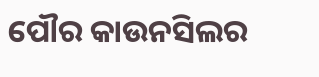ପୌର କାଉନସିଲର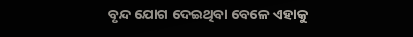ବୃନ୍ଦ ଯୋଗ ଦେଇଥିବା ବେଳେ ଏହାକୁ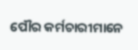ପୌର କର୍ମଚାରୀମାନେ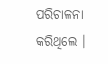ପରିଚାଳନା କରିଥିଲେ ।